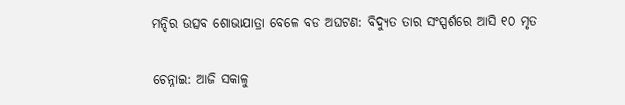ମନ୍ଦିର ଉତ୍ସବ ଶୋଭାଯାତ୍ରା ବେଳେ ବଡ ଅଘଟଣ: ବିଦ୍ୟୁତ ତାର ସଂସ୍ପର୍ଶରେ ଆସି ୧୦ ମୃତ

ଚେନ୍ନାଇ: ଆଜି ସକାଳୁ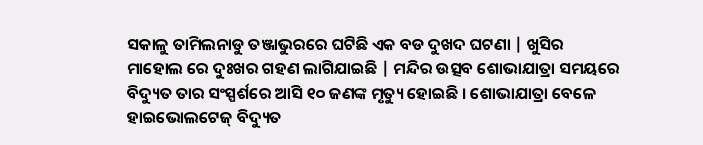ସକାଳୁ ତାମିଲନାଡୁ ତଞ୍ଜାଭୁରରେ ଘଟିଛି ଏକ ବଡ ଦୁଖଦ ଘଟଣା | ଖୁସିର ମାହୋଲ ରେ ଦୁଃଖର ଗହଣ ଲାଗିଯାଇଛି | ମନ୍ଦିର ଉତ୍ସବ ଶୋଭାଯାତ୍ରା ସମୟରେ ବିଦ୍ୟୁତ ତାର ସଂସ୍ପର୍ଶରେ ଆସି ୧୦ ଜଣଙ୍କ ମୃତ୍ୟୁ ହୋଇଛି । ଶୋଭାଯାତ୍ରା ବେଳେ ହାଇଭୋଲଟେଜ୍ ବିଦ୍ୟୁତ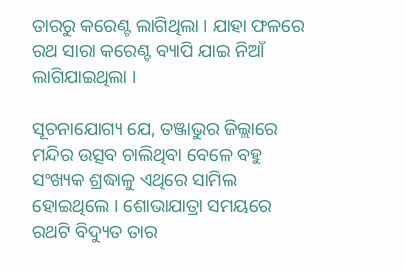ତାରରୁ କରେଣ୍ଟ ଲାଗିଥିଲା । ଯାହା ଫଳରେ ରଥ ସାରା କରେଣ୍ଟ ବ୍ୟାପି ଯାଇ ନିଆଁ ଲାଗିଯାଇଥିଲା ।

ସୂଚନାଯୋଗ୍ୟ ଯେ, ତଞ୍ଜାଭୁର ଜିଲ୍ଲାରେ ମନ୍ଦିର ଉତ୍ସବ ଚାଲିଥିବା ବେଳେ ବହୁ ସଂଖ୍ୟକ ଶ୍ରଦ୍ଧାଳୁ ଏଥିରେ ସାମିଲ ହୋଇଥିଲେ । ଶୋଭାଯାତ୍ରା ସମୟରେ ରଥଟି ବିଦ୍ୟୁତ ତାର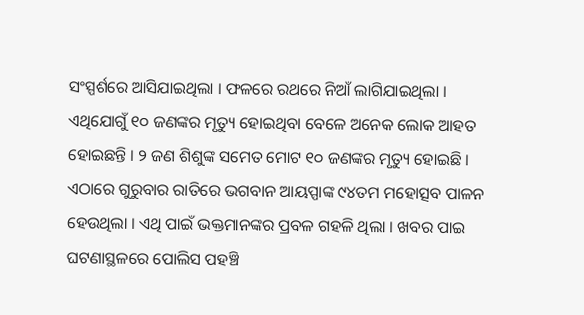ସଂସ୍ପର୍ଶରେ ଆସିଯାଇଥିଲା । ଫଳରେ ରଥରେ ନିଆଁ ଲାଗିଯାଇଥିଲା । ଏଥିଯୋଗୁଁ ୧୦ ଜଣଙ୍କର ମୃତ୍ୟୁ ହୋଇଥିବା ବେଳେ ଅନେକ ଲୋକ ଆହତ ହୋଇଛନ୍ତି । ୨ ଜଣ ଶିଶୁଙ୍କ ସମେତ ମୋଟ ୧୦ ଜଣଙ୍କର ମୃତ୍ୟୁ ହୋଇଛି । ଏଠାରେ ଗୁରୁବାର ରାତିରେ ଭଗବାନ ଆୟପ୍ପାଙ୍କ ୯୪ତମ ମହୋତ୍ସବ ପାଳନ ହେଉଥିଲା । ଏଥି ପାଇଁ ଭକ୍ତମାନଙ୍କର ପ୍ରବଳ ଗହଳି ଥିଲା । ଖବର ପାଇ ଘଟଣାସ୍ଥଳରେ ପୋଲିସ ପହଞ୍ଚି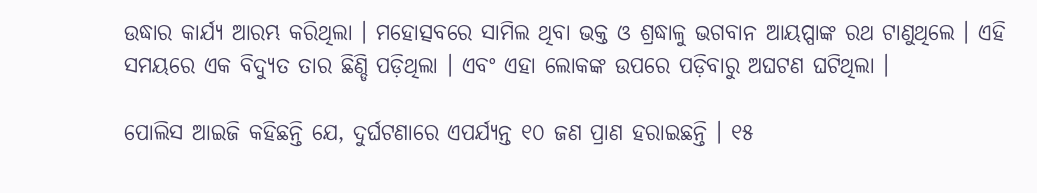ଉଦ୍ଧାର କାର୍ଯ୍ୟ ଆରମ୍ଭ କରିଥିଲା । ମହୋତ୍ସବରେ ସାମିଲ ଥିବା ଭକ୍ତ ଓ ଶ୍ରଦ୍ଧାଳୁ ଭଗବାନ ଆୟପ୍ପାଙ୍କ ରଥ ଟାଣୁଥିଲେ । ଏହି ସମୟରେ ଏକ ବିଦ୍ୟୁତ ତାର ଛିଣ୍ଡି ପଡ଼ିଥିଲା । ଏବଂ ଏହା ଲୋକଙ୍କ ଉପରେ ପଡ଼ିବାରୁ ଅଘଟଣ ଘଟିଥିଲା ।

ପୋଲିସ ଆଇଜି କହିଛନ୍ତି ଯେ, ଦୁର୍ଘଟଣାରେ ଏପର୍ଯ୍ୟନ୍ତ ୧୦ ଜଣ ପ୍ରାଣ ହରାଇଛନ୍ତି । ୧୫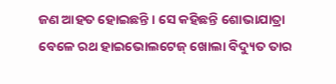ଜଣ ଆହତ ହୋଇଛନ୍ତି । ସେ କହିଛନ୍ତି ଶୋଭାଯାତ୍ରା ବେଳେ ରଥ ହାଇଭୋଲଟେଜ୍ ଖୋଲା ବିଦ୍ୟୁତ ତାର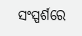ସଂସ୍ପର୍ଶରେ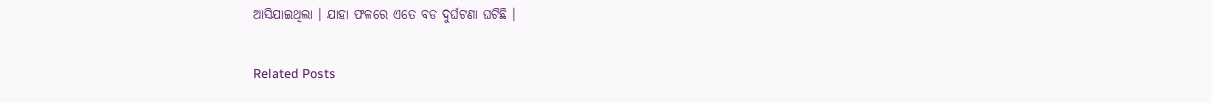ଆସିଯାଇଥିଲା । ଯାହା ଫଳରେ ଏତେ ବଡ ଦୁର୍ଘଟଣା ଘଟିଛି ।

Related Posts